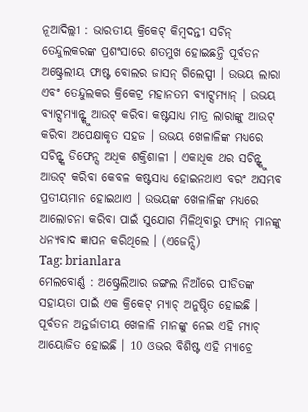ନୂଆଦିଲ୍ଲୀ : ଭାରତୀୟ କ୍ରିକେଟ୍ କିମ୍ବଦନ୍ତୀ ସଚିନ୍ ତେନ୍ଦୁଲକରଙ୍କ ପ୍ରଶଂସାରେ ଶତମୁଖ ହୋଇଛନ୍ତି ପୂର୍ବତନ ଅଷ୍ଟ୍ରେଲୀୟ ଫାଷ୍ଟ ବୋଲର ଜାସନ୍ ଗିଲେସ୍ପୀ । ଉଭୟ ଲାରା ଏବଂ ତେନ୍ଦୁଲକର କ୍ରିକେଟ୍ର ମହାନତମ ବ୍ୟାଟ୍ସମ୍ୟାନ୍ । ଉଭୟ ବ୍ୟାଟ୍ସମ୍ୟାନ୍ଙ୍କୁ ଆଉଟ୍ କରିବା କଷ୍ଟସାଧ୍ୟ ମାତ୍ର ଲାରାଙ୍କୁ ଆଉଟ୍ କରିବା ଅପେକ୍ଷାକୃତ ସହଜ । ଉଭୟ ଖେଳାଳିଙ୍କ ମଧ୍ୟରେ ସଚିନ୍ଙ୍କ ଡିଫେନ୍ସ ଅଧିକ ଶକ୍ତିଶାଳୀ । ଏକାଧିକ ଥର ସଚିନ୍ଙ୍କୁ ଆଉଟ୍ କରିବା କେବଳ କଷ୍ଟସାଧ୍ୟ ହୋଇନଥାଏ ବରଂ ଅସମ୍ଭବ ପ୍ରତୀୟମାନ ହୋଇଥାଏ । ଉଭୟଙ୍କ ଖେଳାଳିଙ୍କ ମଧ୍ୟରେ ଆଲୋଚନା କରିବା ପାଇଁ ସୁଯୋଗ ମିଳିଥିବାରୁ ଫ୍ୟାନ୍ ମାନଙ୍କୁ ଧନ୍ୟବାଦ ଜ୍ଞାପନ କରିଥିଲେ । (ଏଜେନ୍ସି)
Tag: brianlara
ମେଲବୋର୍ଣ୍ଣ : ଅଷ୍ଟ୍ରେଲିଆର ଜଙ୍ଗଲ ନିଆଁରେ ପୀଡିତଙ୍କ ସହାୟତା ପାଇଁ ଏକ କ୍ରିକେଟ୍ ମ୍ୟାଚ୍ ଅନୁଷ୍ଠିତ ହୋଇଛି । ପୂର୍ବତନ ଅନ୍ତର୍ଜାତୀୟ ଖେଳାଳି ମାନଙ୍କୁ ନେଇ ଏହି ମ୍ୟାଚ୍ ଆୟୋଜିତ ହୋଇଛି । 10 ଓଭର ବିଶିଷ୍ଟ ଏହି ମ୍ୟାଚ୍ରେ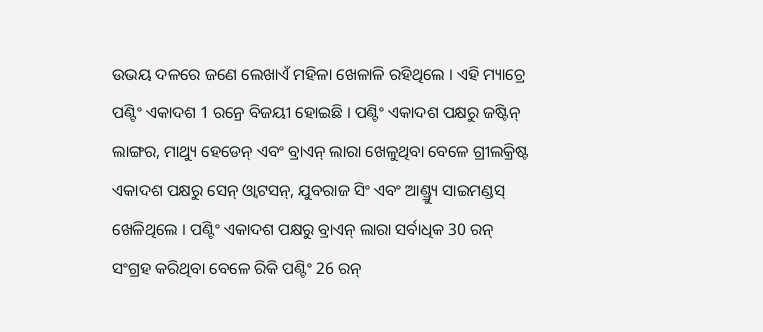ଉଭୟ ଦଳରେ ଜଣେ ଲେଖାଏଁ ମହିଳା ଖେଳାଳି ରହିଥିଲେ । ଏହି ମ୍ୟାଚ୍ରେ ପଣ୍ଟିଂ ଏକାଦଶ 1 ରନ୍ରେ ବିଜୟୀ ହୋଇଛି । ପଣ୍ଟିଂ ଏକାଦଶ ପକ୍ଷରୁ ଜଷ୍ଟିନ୍ ଲାଙ୍ଗର, ମାଥ୍ୟୁ ହେଡେନ୍ ଏବଂ ବ୍ରାଏନ୍ ଲାରା ଖେଳୁଥିବା ବେଳେ ଗ୍ରୀଲକ୍ରିଷ୍ଟ ଏକାଦଶ ପକ୍ଷରୁ ସେନ୍ ଓ୍ବାଟସନ୍, ଯୁବରାଜ ସିଂ ଏବଂ ଆଣ୍ଡ୍ର୍ୟୁ ସାଇମଣ୍ଡସ୍ ଖେଳିଥିଲେ । ପଣ୍ଟିଂ ଏକାଦଶ ପକ୍ଷରୁ ବ୍ରାଏନ୍ ଲାରା ସର୍ବାଧିକ 30 ରନ୍ ସଂଗ୍ରହ କରିଥିବା ବେଳେ ରିକି ପଣ୍ଟିଂ 26 ରନ୍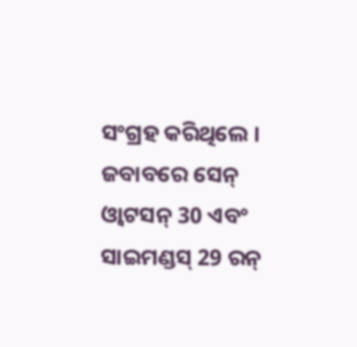ସଂଗ୍ରହ କରିଥିଲେ । ଜବାବରେ ସେନ୍ ଓ୍ବାଟସନ୍ 30 ଏବଂ ସାଇମଣ୍ଡସ୍ 29 ରନ୍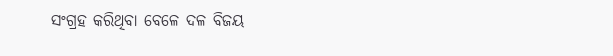ସଂଗ୍ରହ କରିଥିବା ବେଳେ ଦଳ ବିଜୟ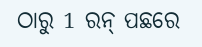ଠାରୁ 1 ରନ୍ ପଛରେ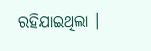ରହିଯାଇଥିଲା ।